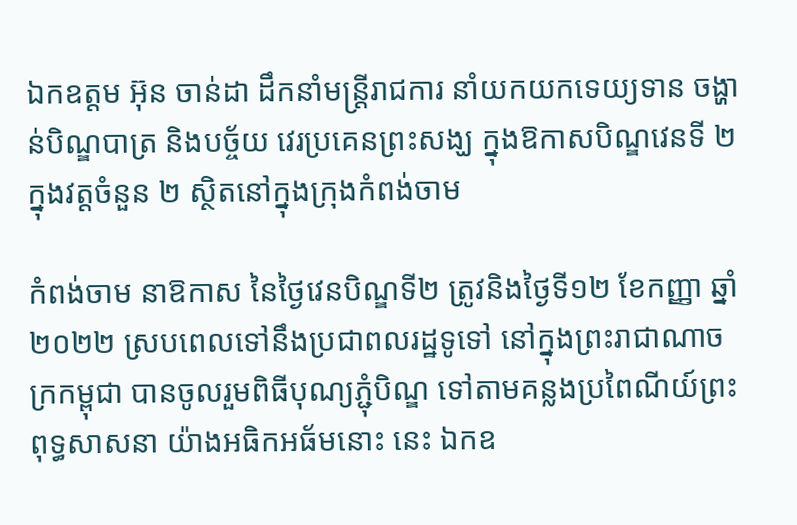ឯកឧត្តម អ៊ុន ចាន់ដា ដឹកនាំមន្ត្រីរាជការ នាំយកយកទេយ្យទាន ចង្ហាន់បិណ្ឌបាត្រ និងបច្ច័យ វេរប្រគេនព្រះសង្ឃ ក្នុងឱកាសបិណ្ឌវេនទី ២ ក្នុងវត្តចំនួន ២ ស្ថិតនៅក្នុងក្រុងកំពង់ចាម

កំពង់ចាម នាឱកាស នៃថ្ងៃវេនបិណ្ឌទី២ ត្រូវនិងថ្ងៃទី១២ ខែកញ្ញា ឆ្នាំ២០២២ ស្របពេលទៅនឹងប្រជាពលរដ្ឋទូទៅ នៅក្នុងព្រះរាជាណាចក្រកម្ពុជា បានចូលរួមពិធីបុណ្យភ្ជុំបិណ្ឌ ទៅតាមគន្លងប្រពៃណីយ៍ព្រះពុទ្ធសាសនា យ៉ាងអធិកអធ័មនោះ នេះ ឯកឧ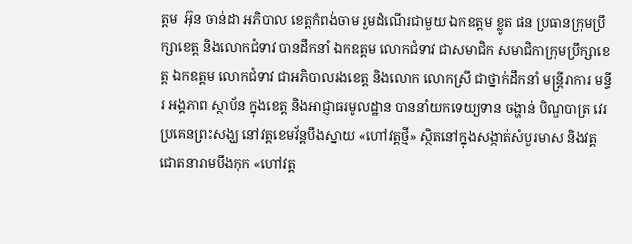ត្តម  អ៊ុន ចាន់ដា អភិបាល ខេត្តកំពង់ចាម រួមដំណើរជាមួយ ឯកឧត្ដម ខ្លូត ផន ប្រធានក្រុមប្រឹក្សាខេត្ត និងលោកជំទាវ បានដឹកនាំ ឯកឧត្ដម លោកជំទាវ ជាសមាជិក សមាជិកាក្រុមប្រឹក្សាខេត្ត ឯកឧត្ដម លោកជំទាវ ជាអភិបាលរងខេត្ត និងលោក លោកស្រី ជាថ្នាក់ដឹកនាំ មន្ត្រីរាការ មន្ទីរ អង្គភាព ស្ថាប័ន ក្នុងខេត្ត និងអាជ្ញាធរមូលដ្ឋាន បាននាំយកទេយ្យទាន ចង្ហាន់ បិណ្ឌបាត្រ វេរប្រគេនព្រះសង្ឃ នៅវត្តខេមវ័ន្តបឹងស្នាយ «ហៅវត្តថ្មី» ស្ថិតនៅក្នុងសង្កាត់សំបួរមាស និងវត្តជោតនារាមបឹងកុក «ហៅវត្ត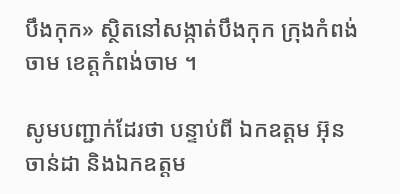បឹងកុក» ស្ថិតនៅសង្កាត់បឹងកុក ក្រុងកំពង់ចាម ខេត្តកំពង់ចាម ។

សូមបញ្ជាក់ដែរថា បន្ទាប់ពី ឯកឧត្ដម អ៊ុន ចាន់ដា និងឯកឧត្ដម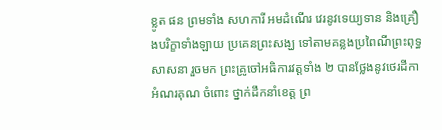ខ្លូត ផន ព្រមទាំង សហការី អមដំណើរ វេរនូវទេយ្យទាន និងគ្រឿងបរិក្ខាទាំងឡាយ ប្រគេនព្រះសង្ឃ ទៅតាមគន្លងប្រពៃណីព្រះពុទ្ធសាសនា រួចមក ព្រះគ្រូចៅអធិការវត្តទាំង ២ បានថ្លែងនូវថេរដីកា អំណរគុណ ចំពោះ ថ្នាក់ដឹកនាំខេត្ត ព្រ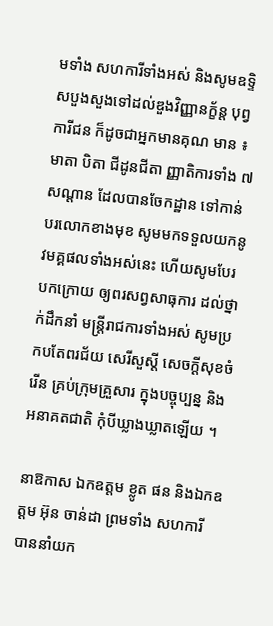មទាំង សហការីទាំងអស់ និងសូមឧទ្ទិសបួងសួងទៅដល់ឌួងវិញ្ញានក្ខ័ន្ត បុព្វការីជន ក៏ដូចជាអ្នកមានគុណ មាន ៖ មាតា បិតា ជីដូនជីតា ញ្ញាតិការទាំង ៧សណ្ដាន ដែលបានចែកដ្ឋាន ទៅកាន់បរលោកខាងមុខ សូមមកទទួលយកនូវមគ្គផលទាំងអស់នេះ ហើយសូមបែរបកក្រោយ ឲ្យពរសព្វសាធុការ ដល់ថ្នាក់ដឹកនាំ មន្ត្រីរាជការទាំងអស់ សូមប្រកបតែពរជ័យ សេរីសួស្ដី សេចក្ដីសុខចំរើន គ្រប់ក្រុមគ្រួសារ ក្នុងបច្ចុប្បន្ន និងអនាគតជាតិ កុំបីឃ្លាងឃ្លាតឡើយ ។

នាឱកាស ឯកឧត្ដម ខ្លូត ផន និងឯកឧត្ដម អ៊ុន ចាន់ដា ព្រមទាំង សហការី បាននាំយក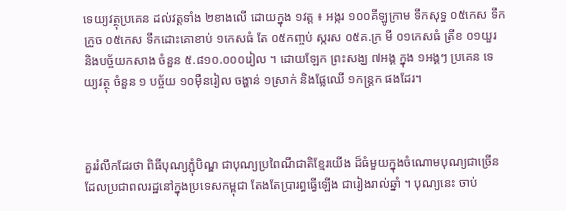ទេយ្យវត្ថុប្រគេន ដល់វត្តទាំង ២ខាងលើ ដោយក្នុង ១វត្ត ៖ អង្ករ ១០០គីឡូក្រាម ទឹកសុទ្ធ ០៥កេស ទឹកក្រូច ០៥កេស ទឹកដោះគោខាប់ ១កេសធំ តែ ០៥កញ្ចប់ ស្ករស ០៥គ.ក្រ មី ០១កេសធំ ត្រីខ ០១យួរ និងបច្ច័យកសាង ចំនួន ៥.៨១០.០០០រៀល ។ ដោយឡែក ព្រះសង្ឃ ៧អង្គ ក្នុង ១អង្គៗ ប្រគេន ទេយ្យវត្ថុ ចំនួន ១ បច្ច័យ ១០ម៉ឺនរៀល ចង្ហាន់ ១ស្រាក់ និងផ្លែឈើ ១កន្ត្រក ផងដែរ។



គួររំលឹកដែរថា ពិធីបុណ្យភ្ជុំបិណ្ឌ ជាបុណ្យប្រពៃណីជាតិខ្មែរយើង ដ៏ធំមួយក្នុងចំណោមបុណ្យជាច្រើន ដែលប្រជាពលរដ្ឋនៅក្នុងប្រទេសកម្ពុជា តែងតែប្រារព្ធធ្វើឡើង ជារៀងរាល់ឆ្នាំ ។ បុណ្យនេះ ចាប់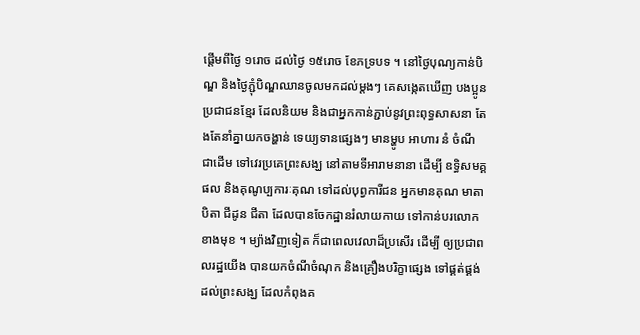ផ្តើមពីថ្ងៃ ១រោច ដល់ថ្ងៃ ១៥រោច ខែភទ្របទ ។ នៅថ្ងៃបុណ្យកាន់បិណ្ឌ និងថ្ងៃភ្ជុំបិណ្ឌឈានចូលមកដល់ម្ដងៗ គេសង្កេតឃើញ បងប្អូនប្រជាជនខ្មែរ ដែលនិយម និងជាអ្នកកាន់ភ្ជាប់នូវព្រះពុទ្ធសាសនា តែងតែនាំគ្នាយកចង្ហាន់ ទេយ្យទានផ្សេងៗ មានម្ហូប អាហារ នំ ចំណី ជាដើម ទៅវេរប្រគេព្រះសង្ឃ នៅតាមទីអារាមនានា ដើម្បី ឧទ្ធិសមគ្គផល និងគុណូប្បការៈគុណ ទៅដល់បុព្វការីជន អ្នកមានគុណ មាតា បិតា ជីដូន ជីតា ដែលបានចែកដ្ឋានរំលាយកាយ ទៅកាន់បរលោកខាងមុខ ។ ម្យ៉ាងវិញទៀត ក៏ជាពេលវេលាដ៏ប្រសើរ ដើម្បី ឲ្យប្រជាពលរដ្ឋយើង បានយកចំណីចំណុក និងគ្រឿងបរិក្ខាផ្សេង ទៅផ្គត់ផ្គង់ដល់ព្រះសង្ឃ ដែលកំពុងគ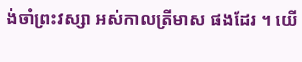ង់ចាំព្រះវស្សា អស់កាលត្រីមាស ផងដែរ ។ យើ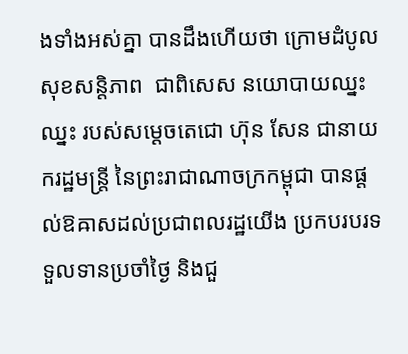ងទាំងអស់គ្នា បានដឹងហើយថា ក្រោមដំបូលសុខសន្តិភាព  ជាពិសេស នយោបាយឈ្នះឈ្នះ របស់សម្ដេចតេជោ ហ៊ុន សែន ជានាយករដ្ឋមន្ត្រី នៃព្រះរាជាណាចក្រកម្ពុជា បានផ្ដល់ឱឝាសដល់ប្រជាពលរដ្ឋយើង ប្រកបរបរទទួលទានប្រចាំថ្ងៃ និងជួ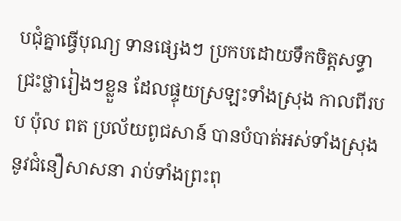បជុំគ្នាធ្វើបុណ្យ ទានផ្សេងៗ ប្រកបដោយទឹកចិត្តសទ្ធាជ្រះថ្លារៀងៗខ្លួន ដែលផ្ទុយស្រឡះទាំងស្រុង កាលពីរបប ប៉ុល ពត ប្រល័យពូជសាន៍ បានបំបាត់អស់ទាំងស្រុង នូវជំនឿសាសនា រាប់ទាំងព្រះពុ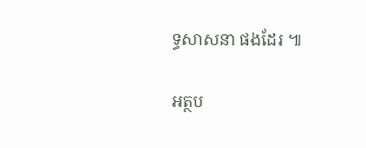ទ្ធសាសនា ផងដែរ ៕

អត្ថប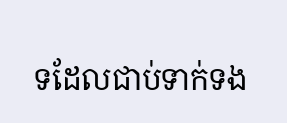ទដែលជាប់ទាក់ទង